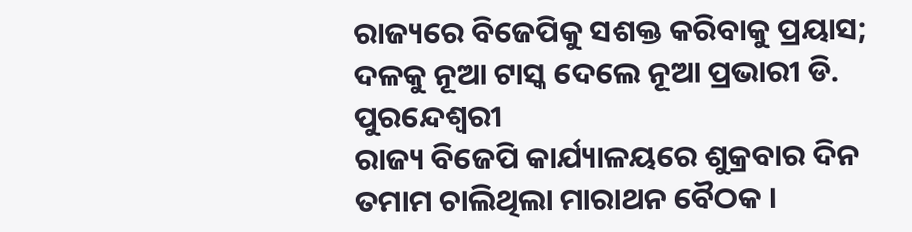ରାଜ୍ୟରେ ବିଜେପିକୁ ସଶକ୍ତ କରିବାକୁ ପ୍ରୟାସ; ଦଳକୁ ନୂଆ ଟାସ୍କ ଦେଲେ ନୂଆ ପ୍ରଭାରୀ ଡି. ପୁରନ୍ଦେଶ୍ୱରୀ
ରାଜ୍ୟ ବିଜେପି କାର୍ଯ୍ୟାଳୟରେ ଶୁକ୍ରବାର ଦିନ ତମାମ ଚାଲିଥିଲା ମାରାଥନ ବୈଠକ ।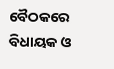ବୈଠକରେ ବିଧାୟକ ଓ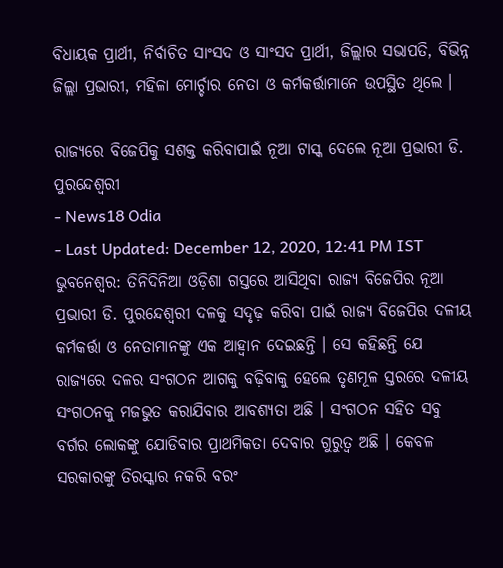ବିଧାୟକ ପ୍ରାର୍ଥୀ, ନିର୍ବାଚିତ ସାଂସଦ ଓ ସାଂସଦ ପ୍ରାର୍ଥୀ, ଜିଲ୍ଲାର ସଭାପତି, ବିଭିନ୍ନ ଜିଲ୍ଲା ପ୍ରଭାରୀ, ମହିଳା ମୋର୍ଚ୍ଚାର ନେତା ଓ କର୍ମକର୍ତ୍ତାମାନେ ଉପସ୍ଥିତ ଥିଲେ ।

ରାଜ୍ୟରେ ବିଜେପିକୁ ସଶକ୍ତ କରିବାପାଇଁ ନୂଆ ଟାସ୍କ ଦେଲେ ନୂଆ ପ୍ରଭାରୀ ଡି. ପୁରନ୍ଦେଶ୍ୱରୀ
- News18 Odia
- Last Updated: December 12, 2020, 12:41 PM IST
ଭୁବନେଶ୍ୱର: ତିନିଦିନିଆ ଓଡ଼ିଶା ଗସ୍ତରେ ଆସିଥିବା ରାଜ୍ୟ ବିଜେପିର ନୂଆ ପ୍ରଭାରୀ ଡି. ପୁରନ୍ଦେଶ୍ୱରୀ ଦଳକୁ ସଦୃଢ଼ କରିବା ପାଇଁ ରାଜ୍ୟ ବିଜେପିର ଦଳୀୟ କର୍ମକର୍ତ୍ତା ଓ ନେତାମାନଙ୍କୁ ଏକ ଆହ୍ୱାନ ଦେଇଛନ୍ତି । ସେ କହିଛନ୍ତି ଯେ ରାଜ୍ୟରେ ଦଳର ସଂଗଠନ ଆଗକୁ ବଢ଼ିବାକୁ ହେଲେ ତୃଣମୂଳ ସ୍ତରରେ ଦଳୀୟ ସଂଗଠନକୁ ମଜଭୁତ କରାଯିବାର ଆବଶ୍ୟତା ଅଛି । ସଂଗଠନ ସହିତ ସବୁ ବର୍ଗର ଲୋକଙ୍କୁ ଯୋଡିବାର ପ୍ରାଥମିକତା ଦେବାର ଗୁରୁତ୍ୱ ଅଛି । କେବଳ ସରକାରଙ୍କୁ ତିରସ୍କାର ନକରି ବରଂ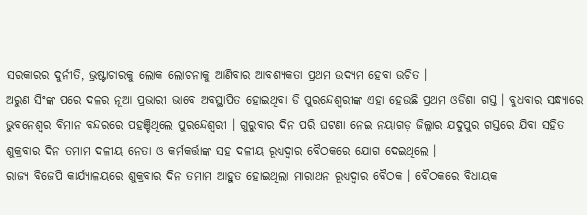ସରକାରର ଦୁର୍ନୀତି, ଭ୍ରଷ୍ଟାଚାରକୁ ଲୋକ ଲୋଚନାକୁ ଆଣିବାର ଆବଶ୍ୟକତା ପ୍ରଥମ ଉଦ୍ୟମ ହେବା ଉଚିତ ।
ଅରୁଣ ସିଂଙ୍କ ପରେ ଦଳର ନୂଆ ପ୍ରଭାରୀ ଭାବେ ଅବସ୍ଥାପିତ ହୋଇଥିବା ଡି ପୁରନ୍ଦେଶ୍ୱରୀଙ୍କ ଏହା ହେଉଛି ପ୍ରଥମ ଓଡିଶା ଗସ୍ତ । ବୁଧବାର ସନ୍ଧ୍ୟାରେ ଭୁବନେଶ୍ୱର ବିମାନ ବନ୍ଦରରେ ପହଞ୍ଚିଥିଲେ ପୁରନ୍ଦେଶ୍ୱରୀ । ଗୁରୁବାର ଦିନ ପରି ଘଟଣା ନେଇ ନୟାଗଡ଼ ଜିଲ୍ଲାର ଯଦୁପୁର ଗସ୍ତରେ ଯିବା ସହିତ ଶୁକ୍ରବାର ଦିନ ତମାମ ଦଳୀୟ ନେତା ଓ କର୍ମକର୍ତ୍ତାଙ୍କ ସହ ଦଳୀୟ ରୂଧ୍ୟଦ୍ୱାର ବୈଠକରେ ଯୋଗ ଦେଇଥିଲେ ।
ରାଜ୍ୟ ବିଜେପି କାର୍ଯ୍ୟାଳୟରେ ଶୁକ୍ରବାର ଦିନ ତମାମ ଆହୁତ ହୋଇଥିଲା ମାରାଥନ ରୂଧ୍ୟଦ୍ୱାର ବୈଠକ । ବୈଠକରେ ବିଧାୟକ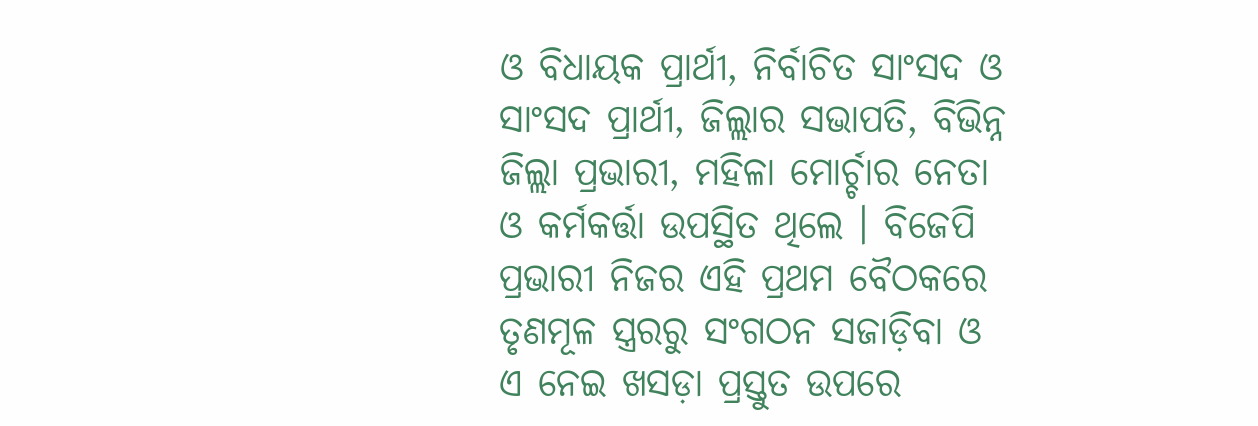ଓ ବିଧାୟକ ପ୍ରାର୍ଥୀ, ନିର୍ବାଚିତ ସାଂସଦ ଓ ସାଂସଦ ପ୍ରାର୍ଥୀ, ଜିଲ୍ଲାର ସଭାପତି, ବିଭିନ୍ନ ଜିଲ୍ଲା ପ୍ରଭାରୀ, ମହିଳା ମୋର୍ଚ୍ଚାର ନେତା ଓ କର୍ମକର୍ତ୍ତା ଉପସ୍ଥିତ ଥିଲେ । ବିଜେପି ପ୍ରଭାରୀ ନିଜର ଏହି ପ୍ରଥମ ବୈଠକରେ ତୃଣମୂଳ ସ୍ତ୍ରରରୁ ସଂଗଠନ ସଜାଡ଼ିବା ଓ ଏ ନେଇ ଖସଡ଼ା ପ୍ରସ୍ତୁତ ଉପରେ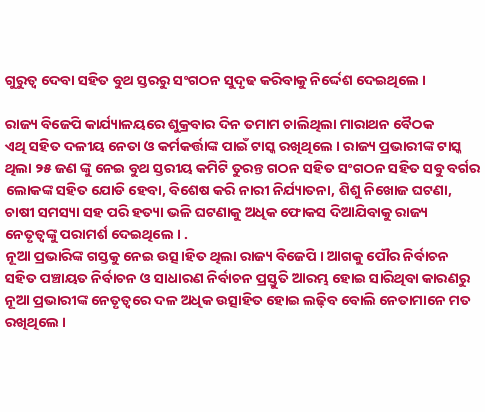ଗୁରୁତ୍ୱ ଦେବା ସହିତ ବୁଥ ସ୍ତରରୁ ସଂଗଠନ ସୁଦୃଢ କରିବାକୁ ନିର୍ଦ୍ଦେଶ ଦେଇଥିଲେ ।

ରାଜ୍ୟ ବିଜେପି କାର୍ଯ୍ୟାଳୟରେ ଶୁକ୍ରବାର ଦିନ ତମାମ ଚାଲିଥିଲା ମାରାଥନ ବୈଠକ
ଏଥି ସହିତ ଦଳୀୟ ନେତା ଓ କର୍ମକର୍ତ୍ତାଙ୍କ ପାଇଁ ଟାସ୍କ ରଖିଥିଲେ । ରାଜ୍ୟ ପ୍ରଭାରୀଙ୍କ ଟାସ୍କ ଥିଲା ୨୫ ଜଣ ଙ୍କୁ ନେଇ ବୁଥ ସ୍ତରୀୟ କମିଟି ତୁରନ୍ତ ଗଠନ ସହିତ ସଂଗଠନ ସହିତ ସବୁ ବର୍ଗର ଲୋକଙ୍କ ସହିତ ଯୋଡି ହେବା, ବିଶେଷ କରି ନାରୀ ନିର୍ଯ୍ୟାତନା, ଶିଶୁ ନିଖୋଜ ଘଟଣା, ଚାଷୀ ସମସ୍ୟା ସହ ପରି ହତ୍ୟା ଭଳି ଘଟଣାକୁ ଅଧିକ ଫୋକସ ଦିଆଯିବାକୁ ରାଜ୍ୟ ନେତୃତ୍ବଙ୍କୁ ପରାମର୍ଶ ଦେଇଥିଲେ । .
ନୂଆ ପ୍ରଭାରିଙ୍କ ଗସ୍ତକୁ ନେଇ ଉତ୍ସ।ହିତ ଥିଲା ରାଜ୍ୟ ବିଜେପି । ଆଗକୁ ପୌର ନିର୍ବାଚନ ସହିତ ପଞ୍ଚାୟତ ନିର୍ବାଚନ ଓ ସାଧାରଣ ନିର୍ବାଚନ ପ୍ରସ୍ତୁତି ଆରମ୍ଭ ହୋଇ ସାରିଥିବା କାରଣରୁ ନୂଆ ପ୍ରଭାରୀଙ୍କ ନେତୃତ୍ୱରେ ଦଳ ଅଧିକ ଉତ୍ସାହିତ ହୋଇ ଲଢ଼ିବ ବୋଲି ନେତାମାନେ ମତ ରଖିଥିଲେ ।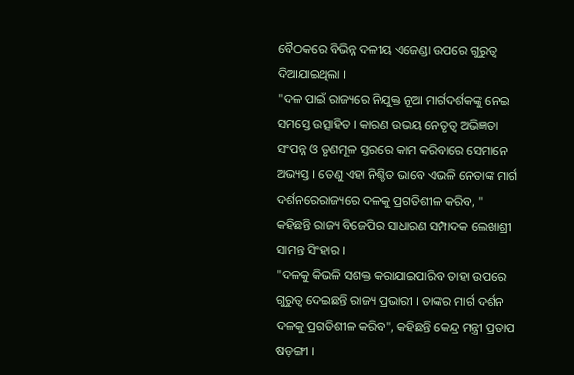ବୈଠକରେ ବିଭିନ୍ନ ଦଳୀୟ ଏଜେଣ୍ଡା ଉପରେ ଗୁରୁତ୍ୱ ଦିଆଯାଇଥିଲା ।
"ଦଳ ପାଇଁ ରାଜ୍ୟରେ ନିଯୁକ୍ତ ନୂଆ ମାର୍ଗଦର୍ଶକଙ୍କୁ ନେଇ ସମସ୍ତେ ଉତ୍ସାହିତ । କାରଣ ଉଭୟ ନେତୃତ୍ବ ଅଭିଜ୍ଞତା ସଂପନ୍ନ ଓ ତୃଣମୂଳ ସ୍ତରରେ କାମ କରିବାରେ ସେମାନେ ଅଭ୍ୟସ୍ତ । ତେଣୁ ଏହା ନିଶ୍ଚିତ ଭାବେ ଏଭଳି ନେତାଙ୍କ ମାର୍ଗ ଦର୍ଶନରେରାଜ୍ୟରେ ଦଳକୁ ପ୍ରଗତିଶୀଳ କରିବ, " କହିଛନ୍ତି ରାଜ୍ୟ ବିଜେପିର ସାଧାରଣ ସମ୍ପାଦକ ଲେଖାଶ୍ରୀ ସାମନ୍ତ ସିଂହାର ।
"ଦଳକୁ କିଭଳି ସଶକ୍ତ କରାଯାଇପାରିବ ତାହା ଉପରେ ଗୁରୁତ୍ୱ ଦେଇଛନ୍ତି ରାଜ୍ୟ ପ୍ରଭାରୀ । ତାଙ୍କର ମାର୍ଗ ଦର୍ଶନ ଦଳକୁ ପ୍ରଗତିଶୀଳ କରିବ", କହିଛନ୍ତି କେନ୍ଦ୍ର ମନ୍ତ୍ରୀ ପ୍ରତାପ ଷଡ଼ଙ୍ଗୀ ।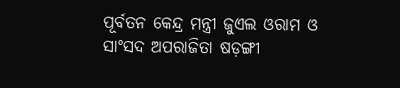ପୂର୍ବତନ କେନ୍ଦ୍ର ମନ୍ତ୍ରୀ ଜୁଏଲ ଓରାମ ଓ ସାଂସଦ ଅପରାଜିତା ଷଡ଼ଙ୍ଗୀ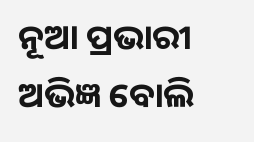ନୂଆ ପ୍ରଭାରୀ ଅଭିଜ୍ଞ ବୋଲି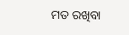ମତ ରଖିବା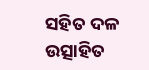ସହିତ ଦଳ ଉତ୍ସାହିତ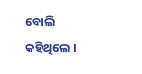ବୋଲି କହିଥିଲେ ।